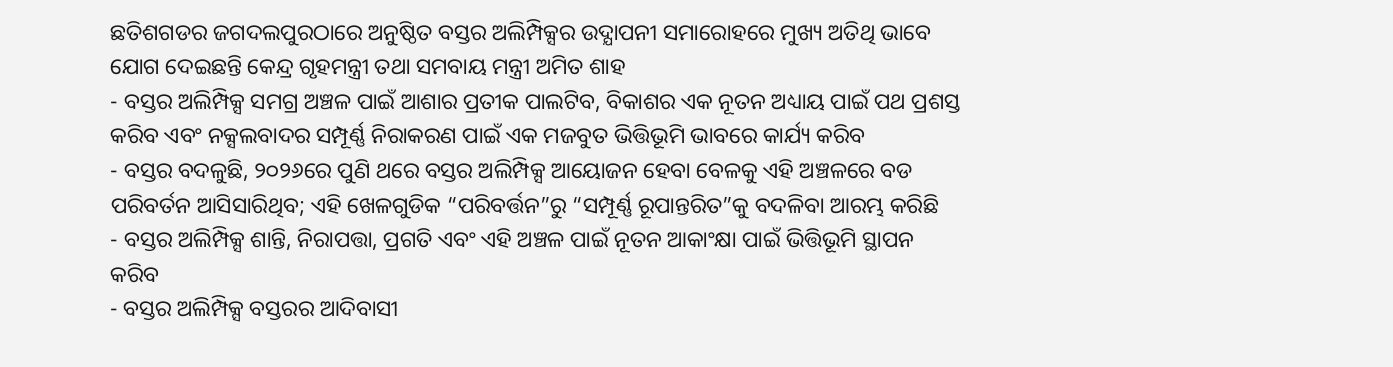ଛତିଶଗଡର ଜଗଦଲପୁରଠାରେ ଅନୁଷ୍ଠିତ ବସ୍ତର ଅଲିମ୍ପିକ୍ସର ଉଦ୍ଯାପନୀ ସମାରୋହରେ ମୁଖ୍ୟ ଅତିଥି ଭାବେ ଯୋଗ ଦେଇଛନ୍ତି କେନ୍ଦ୍ର ଗୃହମନ୍ତ୍ରୀ ତଥା ସମବାୟ ମନ୍ତ୍ରୀ ଅମିତ ଶାହ
- ବସ୍ତର ଅଲିମ୍ପିକ୍ସ ସମଗ୍ର ଅଞ୍ଚଳ ପାଇଁ ଆଶାର ପ୍ରତୀକ ପାଲଟିବ, ବିକାଶର ଏକ ନୂତନ ଅଧ୍ୟାୟ ପାଇଁ ପଥ ପ୍ରଶସ୍ତ କରିବ ଏବଂ ନକ୍ସଲବାଦର ସମ୍ପୂର୍ଣ୍ଣ ନିରାକରଣ ପାଇଁ ଏକ ମଜବୁତ ଭିତ୍ତିଭୂମି ଭାବରେ କାର୍ଯ୍ୟ କରିବ
- ବସ୍ତର ବଦଳୁଛି, ୨୦୨୬ରେ ପୁଣି ଥରେ ବସ୍ତର ଅଲିମ୍ପିକ୍ସ ଆୟୋଜନ ହେବା ବେଳକୁ ଏହି ଅଞ୍ଚଳରେ ବଡ ପରିବର୍ତନ ଆସିସାରିଥିବ; ଏହି ଖେଳଗୁଡିକ “ପରିବର୍ତ୍ତନ”ରୁ “ସମ୍ପୂର୍ଣ୍ଣ ରୂପାନ୍ତରିତ”କୁ ବଦଳିବା ଆରମ୍ଭ କରିଛି
- ବସ୍ତର ଅଲିମ୍ପିକ୍ସ ଶାନ୍ତି, ନିରାପତ୍ତା, ପ୍ରଗତି ଏବଂ ଏହି ଅଞ୍ଚଳ ପାଇଁ ନୂତନ ଆକାଂକ୍ଷା ପାଇଁ ଭିତ୍ତିଭୂମି ସ୍ଥାପନ କରିବ
- ବସ୍ତର ଅଲିମ୍ପିକ୍ସ ବସ୍ତରର ଆଦିବାସୀ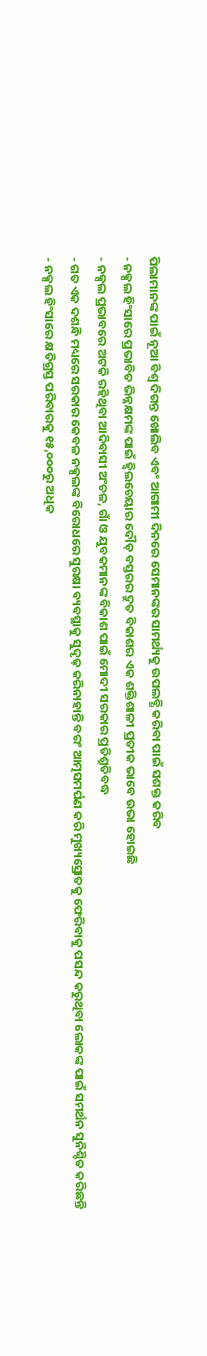ପିଲାମାନଙ୍କ ପାଇଁ ନୂଆ ବିଶ୍ୱ ଦିଗନ୍ତ ଖୋଲିବ ଏବଂ ଆଗାମୀ ଦିନରେ ସେମାନଙ୍କର ସାମର୍ଥ୍ୟକୁ ଉପଲବ୍ଧି କରିବା ପାଇଁ ସଶକ୍ତ କରିବ
- ନକ୍ସଲ ହିଂସାରେ ପ୍ରଭାବିତ ଭିନ୍ନକ୍ଷମଙ୍କ ପାଇଁ ହ୍ୱିଲଚେୟାର ଦୌଡ଼ ବସ୍ତରର ଦ୍ରୁତ ବିକାଶର ଏକ ଶକ୍ତିଶାଳୀ ପ୍ରତୀକ ଭାବେ ଉଭା ହୋଇଛି
- ନକ୍ସଲ ପ୍ରଭାବରେ ଅଟକି ରହିଥିବା ଆଦିବାସୀ ଅଂଚଳ, ଗାଁ ଓ ଯୁବକମାନଙ୍କ ବିକାଶ ପାଇଁ ମୋଦୀ ସରକାର ପ୍ରତିଶ୍ରୁତିବଦ୍ଧ
- ଗତ ଏକ ଦଶନ୍ଧି ମଧ୍ୟରେ ସରକାର କେବଳ ନକ୍ସଲଙ୍କ ବିରୋଧରେ ସୁରକ୍ଷା ବ୍ୟବସ୍ଥାକୁ ସୁଦୃଢ଼ କରିନାହାନ୍ତି ବରଂ ଆତ୍ମସମର୍ପଣ କରି ମୁଖ୍ୟସ୍ରୋତକୁ ଫେରିବାକୁ ପସନ୍ଦ କରୁଥିବା ଲୋକଙ୍କ ପାଇଁ ସମର୍ଥନ ସୁନିଶ୍ଚିତ କରିଛନ୍ତି
- ନକ୍ସଲ ହିଂସାରେ କ୍ଷତିଗ୍ରସ୍ତ ପରିବାରକୁ ୧୫,୦୦୦ରୁ ଅଧିକ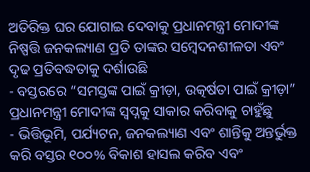ଅତିରିକ୍ତ ଘର ଯୋଗାଇ ଦେବାକୁ ପ୍ରଧାନମନ୍ତ୍ରୀ ମୋଦୀଙ୍କ ନିଷ୍ପତ୍ତି ଜନକଲ୍ୟାଣ ପ୍ରତି ତାଙ୍କର ସମ୍ବେଦନଶୀଳତା ଏବଂ ଦୃଢ ପ୍ରତିବଦ୍ଧତାକୁ ଦର୍ଶାଉଛି
- ବସ୍ତରରେ “ସମସ୍ତଙ୍କ ପାଇଁ କ୍ରୀଡ଼ା, ଉତ୍କର୍ଷତା ପାଇଁ କ୍ରୀଡ଼ା” ପ୍ରଧାନମନ୍ତ୍ରୀ ମୋଦୀଙ୍କ ସ୍ୱପ୍ନକୁ ସାକାର କରିବାକୁ ଚାହୁଁଛୁ
- ଭିତ୍ତିଭୂମି, ପର୍ଯ୍ୟଟନ, ଜନକଲ୍ୟାଣ ଏବଂ ଶାନ୍ତିକୁ ଅନ୍ତର୍ଭୁକ୍ତ କରି ବସ୍ତର ୧୦୦% ବିକାଶ ହାସଲ କରିବ ଏବଂ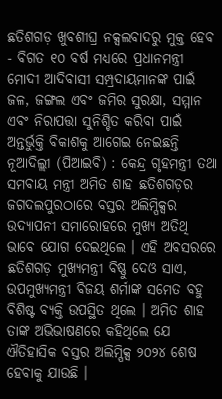ଛତିଶଗଡ଼ ଖୁବଶୀଘ୍ର ନକ୍ସଲବାଦରୁ ମୁକ୍ତ ହେବ
- ବିଗତ ୧୦ ବର୍ଷ ମଧ୍ୟରେ ପ୍ରଧାନମନ୍ତ୍ରୀ ମୋଦୀ ଆଦିବାସୀ ସମ୍ପ୍ରଦାୟମାନଙ୍କ ପାଇଁ ଜଳ, ଜଙ୍ଗଲ ଏବଂ ଜମିର ସୁରକ୍ଷା, ସମ୍ମାନ ଏବଂ ନିରାପତ୍ତା ସୁନିଶ୍ଚିତ କରିବା ପାଇଁ ଅନ୍ତର୍ଭୁକ୍ତି ବିକାଶକୁ ଆଗେଇ ନେଇଛନ୍ତି
ନୂଆଦିଲ୍ଲୀ (ପିଆଇବି) : କେନ୍ଦ୍ର ଗୃହମନ୍ତ୍ରୀ ତଥା ସମବାୟ ମନ୍ତ୍ରୀ ଅମିତ ଶାହ ଛତିଶଗଡ଼ର ଜଗଦଲପୁରଠାରେ ବସ୍ତର ଅଲିମ୍ପିକ୍ସର ଉଦ୍ଯାପନୀ ସମାରୋହରେ ମୁଖ୍ୟ ଅତିଥି ଭାବେ ଯୋଗ ଦେଇଥିଲେ । ଏହି ଅବସରରେ ଛତିଶଗଡ଼ ମୁଖ୍ୟମନ୍ତ୍ରୀ ବିଷ୍ଣୁ ଦେଓ ସାଏ, ଉପମୁଖ୍ୟମନ୍ତ୍ରୀ ବିଜୟ ଶର୍ମାଙ୍କ ସମେତ ବହୁ ବିଶିଷ୍ଟ ବ୍ୟକ୍ତି ଉପସ୍ଥିତ ଥିଲେ । ଅମିତ ଶାହ ତାଙ୍କ ଅଭିଭାଷଣରେ କହିଥିଲେ ଯେ ଐତିହାସିକ ବସ୍ତର ଅଲିମ୍ପିକ୍ସ ୨୦୨୪ ଶେଷ ହେବାକୁ ଯାଉଛି ।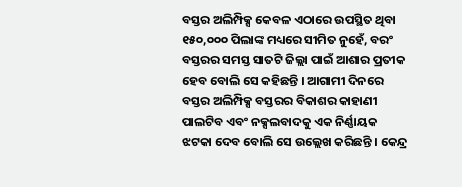ବସ୍ତର ଅଲିମ୍ପିକ୍ସ କେବଳ ଏଠାରେ ଉପସ୍ଥିତ ଥିବା ୧୫୦,୦୦୦ ପିଲାଙ୍କ ମଧ୍ୟରେ ସୀମିତ ନୁହେଁ, ବରଂ ବସ୍ତରର ସମସ୍ତ ସାତଟି ଜିଲ୍ଲା ପାଇଁ ଆଶାର ପ୍ରତୀକ ହେବ ବୋଲି ସେ କହିଛନ୍ତି । ଆଗାମୀ ଦିନରେ ବସ୍ତର ଅଲିମ୍ପିକ୍ସ ବସ୍ତରର ବିକାଶର କାହାଣୀ ପାଲଟିବ ଏବଂ ନକ୍ସଲବାଦକୁ ଏକ ନିର୍ଣ୍ଣାୟକ ଝଟକା ଦେବ ବୋଲି ସେ ଉଲ୍ଲେଖ କରିଛନ୍ତି । କେନ୍ଦ୍ର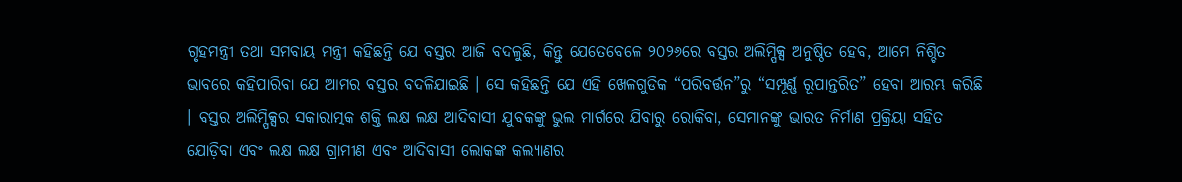ଗୃହମନ୍ତ୍ରୀ ତଥା ସମବାୟ ମନ୍ତ୍ରୀ କହିଛନ୍ତି ଯେ ବସ୍ତର ଆଜି ବଦଳୁଛି, କିନ୍ତୁ ଯେତେବେଳେ ୨୦୨୬ରେ ବସ୍ତର ଅଲିମ୍ପିକ୍ସ ଅନୁଷ୍ଠିତ ହେବ, ଆମେ ନିଶ୍ଚିତ ଭାବରେ କହିପାରିବା ଯେ ଆମର ବସ୍ତର ବଦଳିଯାଇଛି । ସେ କହିଛନ୍ତି ଯେ ଏହି ଖେଳଗୁଡିକ “ପରିବର୍ତ୍ତନ”ରୁ “ସମ୍ପୂର୍ଣ୍ଣ ରୂପାନ୍ତରିତ” ହେବା ଆରମ୍ଭ କରିଛି । ବସ୍ତର ଅଲିମ୍ପିକ୍ସର ସକାରାତ୍ମକ ଶକ୍ତି ଲକ୍ଷ ଲକ୍ଷ ଆଦିବାସୀ ଯୁବକଙ୍କୁ ଭୁଲ ମାର୍ଗରେ ଯିବାରୁ ରୋକିବା, ସେମାନଙ୍କୁ ଭାରତ ନିର୍ମାଣ ପ୍ରକ୍ରିୟା ସହିତ ଯୋଡ଼ିବା ଏବଂ ଲକ୍ଷ ଲକ୍ଷ ଗ୍ରାମୀଣ ଏବଂ ଆଦିବାସୀ ଲୋକଙ୍କ କଲ୍ୟାଣର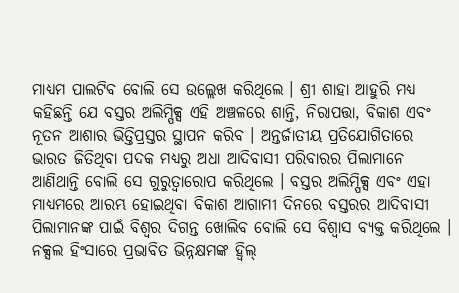ମାଧ୍ୟମ ପାଲଟିବ ବୋଲି ସେ ଉଲ୍ଲେଖ କରିଥିଲେ । ଶ୍ରୀ ଶାହା ଆହୁରି ମଧ୍ୟ କହିଛନ୍ତି ଯେ ବସ୍ତର ଅଲିମ୍ପିକ୍ସ ଏହି ଅଞ୍ଚଳରେ ଶାନ୍ତି, ନିରାପତ୍ତା, ବିକାଶ ଏବଂ ନୂତନ ଆଶାର ଭିତ୍ତିପ୍ରସ୍ତର ସ୍ଥାପନ କରିବ । ଅନ୍ତର୍ଜାତୀୟ ପ୍ରତିଯୋଗିତାରେ ଭାରତ ଜିତିଥିବା ପଦକ ମଧ୍ୟରୁ ଅଧା ଆଦିବାସୀ ପରିବାରର ପିଲାମାନେ ଆଣିଥାନ୍ତି ବୋଲି ସେ ଗୁରୁତ୍ୱାରୋପ କରିଥିଲେ । ବସ୍ତର ଅଲିମ୍ପିକ୍ସ ଏବଂ ଏହା ମାଧ୍ୟମରେ ଆରମ୍ଭ ହୋଇଥିବା ବିକାଶ ଆଗାମୀ ଦିନରେ ବସ୍ତରର ଆଦିବାସୀ ପିଲାମାନଙ୍କ ପାଇଁ ବିଶ୍ୱର ଦିଗନ୍ତ ଖୋଲିବ ବୋଲି ସେ ବିଶ୍ୱାସ ବ୍ୟକ୍ତ କରିଥିଲେ । ନକ୍ସଲ ହିଂସାରେ ପ୍ରଭାବିତ ଭିନ୍ନକ୍ଷମଙ୍କ ହ୍ୱିଲ୍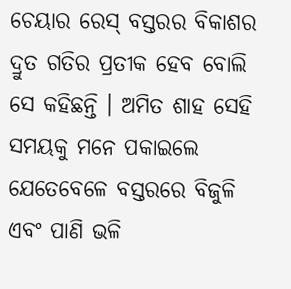ଚେୟାର ରେସ୍ ବସ୍ତରର ବିକାଶର ଦ୍ରୁତ ଗତିର ପ୍ରତୀକ ହେବ ବୋଲି ସେ କହିଛନ୍ତି । ଅମିତ ଶାହ ସେହି ସମୟକୁ ମନେ ପକାଇଲେ ଯେତେବେଳେ ବସ୍ତରରେ ବିଜୁଳି ଏବଂ ପାଣି ଭଳି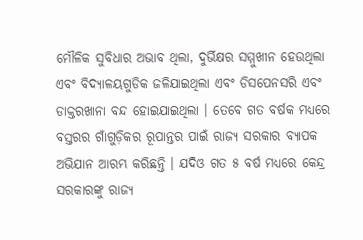ମୌଳିକ ସୁବିଧାର ଅଭାବ ଥିଲା, ଦୁର୍ଭିକ୍ଷର ସମ୍ମୁଖୀନ ହେଉଥିଲା ଏବଂ ବିଦ୍ୟାଳୟଗୁଡିକ ଜଳିଯାଇଥିଲା ଏବଂ ଡିସପେନସରି ଏବଂ ଡାକ୍ତରଖାନା ବନ୍ଦ ହୋଇଯାଇଥିଲା । ତେବେ ଗତ ବର୍ଷକ ମଧ୍ୟରେ ବସ୍ତରର ଗାଁଗୁଡ଼ିକର ରୂପାନ୍ତର ପାଇଁ ରାଜ୍ୟ ସରକାର ବ୍ୟାପକ ଅଭିଯାନ ଆରମ୍ଭ କରିଛନ୍ତି । ଯଦିଓ ଗତ ୫ ବର୍ଷ ମଧ୍ୟରେ କେନ୍ଦ୍ର ସରକାରଙ୍କୁ ରାଜ୍ୟ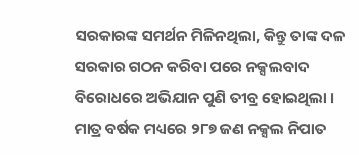ସରକାରଙ୍କ ସମର୍ଥନ ମିଳିନଥିଲା, କିନ୍ତୁ ତାଙ୍କ ଦଳ ସରକାର ଗଠନ କରିବା ପରେ ନକ୍ସଲବାଦ ବିରୋଧରେ ଅଭିଯାନ ପୁଣି ତୀବ୍ର ହୋଇଥିଲା । ମାତ୍ର ବର୍ଷକ ମଧ୍ୟରେ ୨୮୭ ଜଣ ନକ୍ସଲ ନିପାତ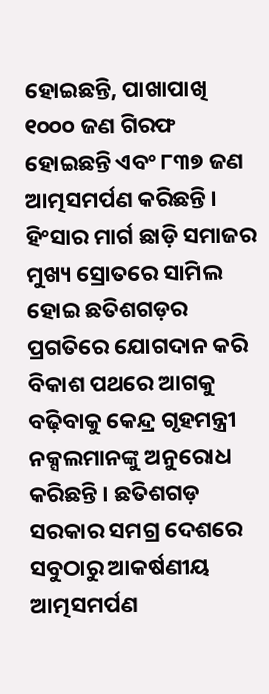ହୋଇଛନ୍ତି, ପାଖାପାଖି ୧୦୦୦ ଜଣ ଗିରଫ ହୋଇଛନ୍ତି ଏବଂ ୮୩୭ ଜଣ ଆତ୍ମସମର୍ପଣ କରିଛନ୍ତି । ହିଂସାର ମାର୍ଗ ଛାଡ଼ି ସମାଜର ମୁଖ୍ୟ ସ୍ରୋତରେ ସାମିଲ ହୋଇ ଛତିଶଗଡ଼ର ପ୍ରଗତିରେ ଯୋଗଦାନ କରି ବିକାଶ ପଥରେ ଆଗକୁ ବଢ଼ିବାକୁ କେନ୍ଦ୍ର ଗୃହମନ୍ତ୍ରୀ ନକ୍ସଲମାନଙ୍କୁ ଅନୁରୋଧ କରିଛନ୍ତି । ଛତିଶଗଡ଼ ସରକାର ସମଗ୍ର ଦେଶରେ ସବୁଠାରୁ ଆକର୍ଷଣୀୟ ଆତ୍ମସମର୍ପଣ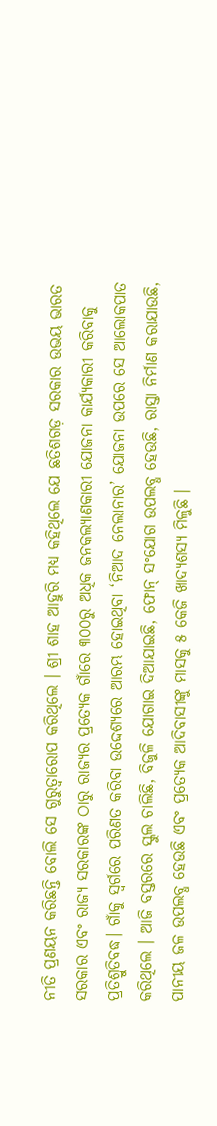ନୀତି ପ୍ରଣୟନ କରିଛନ୍ତି ବୋଲି ସେ ଗୁରୁତ୍ୱାରୋପ କରିଥିଲେ । ଶ୍ରୀ ଶାହ ଆହୁରି ମଧ୍ୟ କହିଥିଲେ ଯେ ଛତିଶଗଡ଼ ସରକାର ଉଭୟ ଭାରତ ସରକାର ଏବଂ ରାଜ୍ୟ ସରକାରଙ୍କ ଠାରୁ ରାଜ୍ୟର ପ୍ରତ୍ୟେକ ଗାଁରେ ୩୦୦ରୁ ଅଧିକ ଜନକଲ୍ୟାଣକାରୀ ଯୋଜନା କାର୍ଯ୍ୟକାରୀ କରିବାକୁ ପ୍ରତିଶ୍ରୁତିବଦ୍ଧ। ଗାଁକୁ ସ୍ୱର୍ଗରେ ପରିଣତ କରିବା ଉଦ୍ଦେଶ୍ୟରେ ଆରମ୍ଭ ହୋଇଥିବା ‘ନିଆଦ ନେଲାନାର’ ଯୋଜନା ଉପରେ ସେ ଆଲୋକପାତ କରିଥିଲେ । ଆଜି ବସ୍ତରରେ ସ୍କୁଲ ଚାଲିଛି, ବିଜୁଳି ଯୋଗାଇ ଦିଆଯାଇଛି, ଫୋନ୍ ସଂଯୋଗ ଉପଲବ୍ଧ ହେଉଛି, ରାସ୍ତା ନିର୍ମାଣ କରାଯାଉଛି, ପାନୀୟ ଜଳ ଉପଲବ୍ଧ ହେଉଛି ଏବଂ ପ୍ରତ୍ୟେକ ଆଦିବାସୀଙ୍କୁ ମାସକୁ ୫ କେଜି ଖାଦ୍ୟଶସ୍ୟ ମିଳୁଛି ।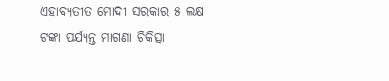ଏହାବ୍ୟତୀତ ମୋଦୀ ସରକାର ୫ ଲକ୍ଷ ଟଙ୍କା ପର୍ଯ୍ୟନ୍ତ ମାଗଣା ଚିକିତ୍ସା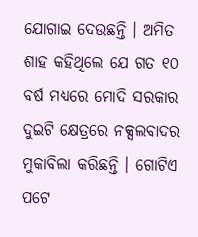ଯୋଗାଇ ଦେଉଛନ୍ତି । ଅମିତ ଶାହ କହିଥିଲେ ଯେ ଗତ ୧୦ ବର୍ଷ ମଧ୍ୟରେ ମୋଦି ସରକାର ଦୁଇଟି କ୍ଷେତ୍ରରେ ନକ୍ସଲବାଦର ମୁକାବିଲା କରିଛନ୍ତି । ଗୋଟିଏ ପଟେ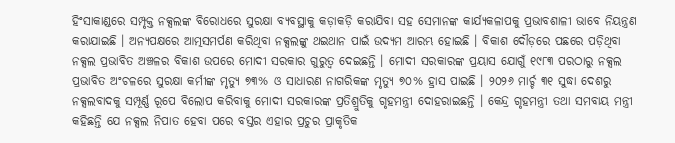ହିଂସାକାଣ୍ଡରେ ସମ୍ପୃକ୍ତ ନକ୍ସଲଙ୍କ ବିରୋଧରେ ସୁରକ୍ଷା ବ୍ୟବସ୍ଥାକୁ କଡ଼ାକଡ଼ି କରାଯିବା ସହ ସେମାନଙ୍କ କାର୍ଯ୍ୟକଳାପକୁ ପ୍ରଭାବଶାଳୀ ଭାବେ ନିୟନ୍ତ୍ରଣ କରାଯାଇଛି । ଅନ୍ୟପକ୍ଷରେ ଆତ୍ମସମର୍ପଣ କରିଥିବା ନକ୍ସଲଙ୍କୁ ଥଇଥାନ ପାଇଁ ଉଦ୍ୟମ ଆରମ୍ଭ ହୋଇଛି । ବିକାଶ ଦୌଡ଼ରେ ପଛରେ ପଡ଼ିଥିବା ନକ୍ସଲ ପ୍ରଭାବିତ ଅଞ୍ଚଳର ବିକାଶ ଉପରେ ମୋଦୀ ସରକାର ଗୁରୁତ୍ୱ ଦେଇଛନ୍ତି । ମୋଦୀ ସରକାରଙ୍କ ପ୍ରୟାସ ଯୋଗୁଁ ୧୯୮୩ ପରଠାରୁ ନକ୍ସଲ ପ୍ରଭାବିତ ଅଂଚଳରେ ସୁରକ୍ଷା କର୍ମୀଙ୍କ ମୃତ୍ୟୁ ୭୩% ଓ ସାଧାରଣ ନାଗରିକଙ୍କ ମୃତ୍ୟୁ ୭୦% ହ୍ରାସ ପାଇଛି । ୨୦୨୬ ମାର୍ଚ୍ଚ ୩୧ ସୁଦ୍ଧା ଦେଶରୁ ନକ୍ସଲବାଦକୁ ସମ୍ପୂର୍ଣ୍ଣ ରୂପେ ବିଲୋପ କରିବାକୁ ମୋଦୀ ସରକାରଙ୍କ ପ୍ରତିଶ୍ରୁତିକୁ ଗୃହମନ୍ତ୍ରୀ ଦୋହରାଇଛନ୍ତି । କେନ୍ଦ୍ର ଗୃହମନ୍ତ୍ରୀ ତଥା ସମବାୟ ମନ୍ତ୍ରୀ କହିଛନ୍ତି ଯେ ନକ୍ସଲ ନିପାତ ହେବା ପରେ ବସ୍ତର ଏହାର ପ୍ରଚୁର ପ୍ରାକୃତିକ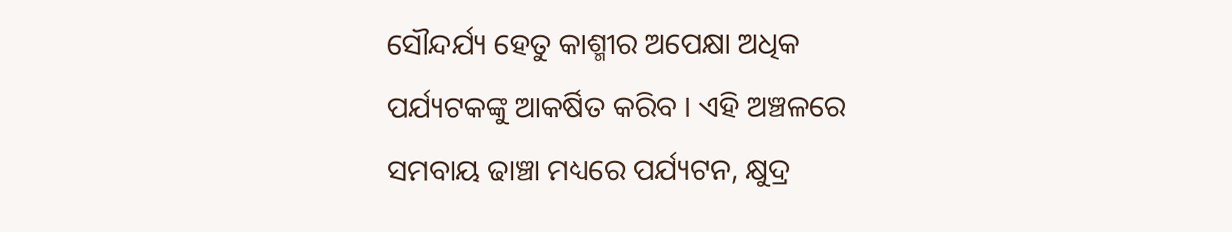ସୌନ୍ଦର୍ଯ୍ୟ ହେତୁ କାଶ୍ମୀର ଅପେକ୍ଷା ଅଧିକ ପର୍ଯ୍ୟଟକଙ୍କୁ ଆକର୍ଷିତ କରିବ । ଏହି ଅଞ୍ଚଳରେ ସମବାୟ ଢାଞ୍ଚା ମଧ୍ୟରେ ପର୍ଯ୍ୟଟନ, କ୍ଷୁଦ୍ର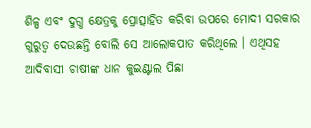ଶିଳ୍ପ ଏବଂ ଦୁଗ୍ଧ କ୍ଷେତ୍ରକୁ ପ୍ରୋତ୍ସାହିତ କରିବା ଉପରେ ମୋଦୀ ସରକାର ଗୁରୁତ୍ୱ ଦେଉଛନ୍ତି ବୋଲି ସେ ଆଲୋକପାତ କରିଥିଲେ । ଏଥିସହ ଆଦିବାସୀ ଚାଷୀଙ୍କ ଧାନ କୁଇଣ୍ଟାଲ ପିଛା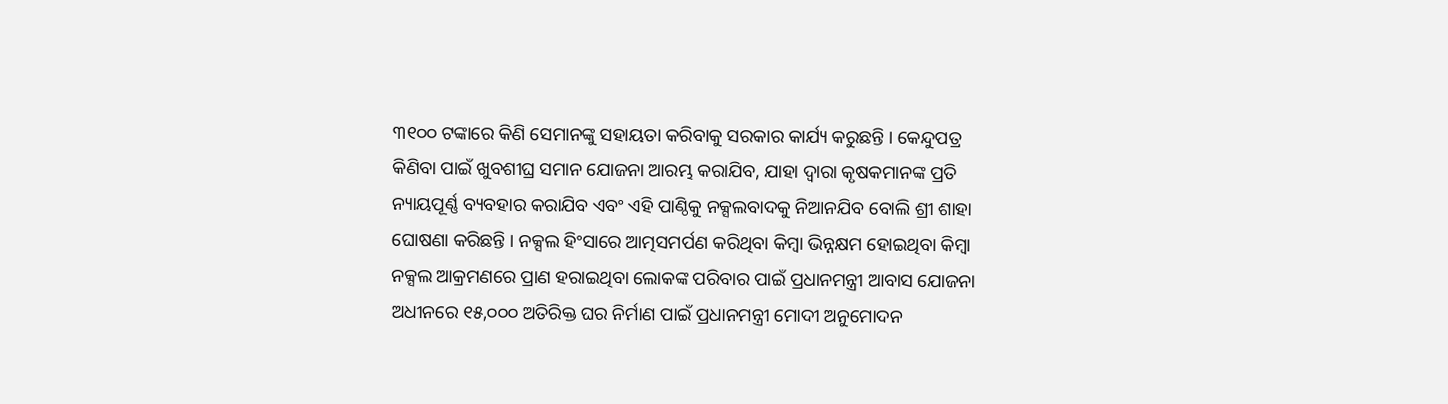୩୧୦୦ ଟଙ୍କାରେ କିଣି ସେମାନଙ୍କୁ ସହାୟତା କରିବାକୁ ସରକାର କାର୍ଯ୍ୟ କରୁଛନ୍ତି । କେନ୍ଦୁପତ୍ର କିଣିବା ପାଇଁ ଖୁବଶୀଘ୍ର ସମାନ ଯୋଜନା ଆରମ୍ଭ କରାଯିବ, ଯାହା ଦ୍ୱାରା କୃଷକମାନଙ୍କ ପ୍ରତି ନ୍ୟାୟପୂର୍ଣ୍ଣ ବ୍ୟବହାର କରାଯିବ ଏବଂ ଏହି ପାଣ୍ଠିକୁ ନକ୍ସଲବାଦକୁ ନିଆନଯିବ ବୋଲି ଶ୍ରୀ ଶାହା ଘୋଷଣା କରିଛନ୍ତି । ନକ୍ସଲ ହିଂସାରେ ଆତ୍ମସମର୍ପଣ କରିଥିବା କିମ୍ବା ଭିନ୍ନକ୍ଷମ ହୋଇଥିବା କିମ୍ବା ନକ୍ସଲ ଆକ୍ରମଣରେ ପ୍ରାଣ ହରାଇଥିବା ଲୋକଙ୍କ ପରିବାର ପାଇଁ ପ୍ରଧାନମନ୍ତ୍ରୀ ଆବାସ ଯୋଜନା ଅଧୀନରେ ୧୫,୦୦୦ ଅତିରିକ୍ତ ଘର ନିର୍ମାଣ ପାଇଁ ପ୍ରଧାନମନ୍ତ୍ରୀ ମୋଦୀ ଅନୁମୋଦନ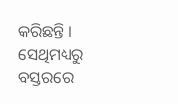କରିଛନ୍ତି । ସେଥିମଧ୍ୟରୁ ବସ୍ତରରେ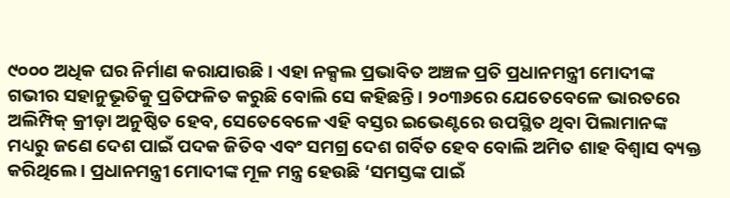୯୦୦୦ ଅଧିକ ଘର ନିର୍ମାଣ କରାଯାଉଛି । ଏହା ନକ୍ସଲ ପ୍ରଭାବିତ ଅଞ୍ଚଳ ପ୍ରତି ପ୍ରଧାନମନ୍ତ୍ରୀ ମୋଦୀଙ୍କ ଗଭୀର ସହାନୁଭୂତିକୁ ପ୍ରତିଫଳିତ କରୁଛି ବୋଲି ସେ କହିଛନ୍ତି । ୨୦୩୬ରେ ଯେତେବେଳେ ଭାରତରେ ଅଲିମ୍ପିକ୍ କ୍ରୀଡ଼ା ଅନୁଷ୍ଠିତ ହେବ, ସେତେବେଳେ ଏହି ବସ୍ତର ଇଭେଣ୍ଟରେ ଉପସ୍ଥିତ ଥିବା ପିଲାମାନଙ୍କ ମଧ୍ୟରୁ ଜଣେ ଦେଶ ପାଇଁ ପଦକ ଜିତିବ ଏବଂ ସମଗ୍ର ଦେଶ ଗର୍ବିତ ହେବ ବୋଲି ଅମିତ ଶାହ ବିଶ୍ୱାସ ବ୍ୟକ୍ତ କରିଥିଲେ । ପ୍ରଧାନମନ୍ତ୍ରୀ ମୋଦୀଙ୍କ ମୂଳ ମନ୍ତ୍ର ହେଉଛି ‘ସମସ୍ତଙ୍କ ପାଇଁ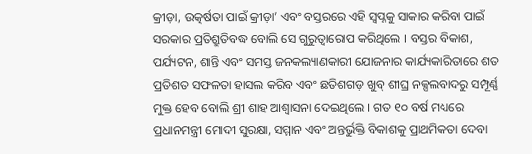କ୍ରୀଡ଼ା, ଉତ୍କର୍ଷତା ପାଇଁ କ୍ରୀଡ଼ା’ ଏବଂ ବସ୍ତରରେ ଏହି ସ୍ୱପ୍ନକୁ ସାକାର କରିବା ପାଇଁ ସରକାର ପ୍ରତିଶ୍ରୁତିବଦ୍ଧ ବୋଲି ସେ ଗୁରୁତ୍ୱାରୋପ କରିଥିଲେ । ବସ୍ତର ବିକାଶ, ପର୍ଯ୍ୟଟନ, ଶାନ୍ତି ଏବଂ ସମସ୍ତ ଜନକଲ୍ୟାଣକାରୀ ଯୋଜନାର କାର୍ଯ୍ୟକାରିତାରେ ଶତ ପ୍ରତିଶତ ସଫଳତା ହାସଲ କରିବ ଏବଂ ଛତିଶଗଡ଼ ଖୁବ୍ ଶୀଘ୍ର ନକ୍ସଲବାଦରୁ ସମ୍ପୂର୍ଣ୍ଣ ମୁକ୍ତ ହେବ ବୋଲି ଶ୍ରୀ ଶାହ ଆଶ୍ୱାସନା ଦେଇଥିଲେ । ଗତ ୧୦ ବର୍ଷ ମଧ୍ୟରେ ପ୍ରଧାନମନ୍ତ୍ରୀ ମୋଦୀ ସୁରକ୍ଷା, ସମ୍ମାନ ଏବଂ ଅନ୍ତର୍ଭୁକ୍ତି ବିକାଶକୁ ପ୍ରାଥମିକତା ଦେବା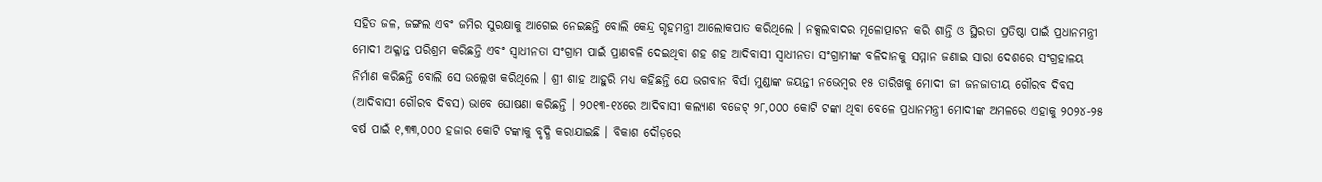ସହିତ ଜଳ, ଜଙ୍ଗଲ ଏବଂ ଜମିର ସୁରକ୍ଷାକୁ ଆଗେଇ ନେଇଛନ୍ତି ବୋଲି କେନ୍ଦ୍ର ଗୃହମନ୍ତ୍ରୀ ଆଲୋକପାତ କରିଥିଲେ । ନକ୍ସଲବାଦର ମୂଳୋତ୍ପାଟନ କରି ଶାନ୍ତି ଓ ସ୍ଥିରତା ପ୍ରତିଷ୍ଠା ପାଇଁ ପ୍ରଧାନମନ୍ତ୍ରୀ ମୋଦୀ ଅକ୍ଳାନ୍ତ ପରିଶ୍ରମ କରିଛନ୍ତି ଏବଂ ସ୍ୱାଧୀନତା ସଂଗ୍ରାମ ପାଇଁ ପ୍ରାଣବଳି ଦେଇଥିବା ଶହ ଶହ ଆଦିବାସୀ ସ୍ୱାଧୀନତା ସଂଗ୍ରାମୀଙ୍କ ବଳିଦାନକୁ ସମ୍ମାନ ଜଣାଇ ସାରା ଦେଶରେ ସଂଗ୍ରହାଳୟ ନିର୍ମାଣ କରିଛନ୍ତି ବୋଲି ସେ ଉଲ୍ଲେଖ କରିଥିଲେ । ଶ୍ରୀ ଶାହ ଆହୁରି ମଧ୍ୟ କହିଛନ୍ତି ଯେ ଭଗବାନ ବିର୍ସା ମୁଣ୍ଡାଙ୍କ ଜୟନ୍ତୀ ନଭେମ୍ବର ୧୫ ତାରିଖକୁ ମୋଦୀ ଜୀ ଜନଜାତୀୟ ଗୌରବ ଦିବସ (ଆଦିବାସୀ ଗୌରବ ଦିବସ) ଭାବେ ଘୋଷଣା କରିଛନ୍ତି । ୨୦୧୩-୧୪ରେ ଆଦିବାସୀ କଲ୍ୟାଣ ବଜେଟ୍ ୨୮,୦୦୦ କୋଟି ଟଙ୍କା ଥିବା ବେଳେ ପ୍ରଧାନମନ୍ତ୍ରୀ ମୋଦୀଙ୍କ ଅମଳରେ ଏହାକୁ ୨୦୨୪-୨୫ ବର୍ଷ ପାଇଁ ୧,୩୩,୦୦୦ ହଜାର କୋଟି ଟଙ୍କାକୁ ବୃଦ୍ଧି କରାଯାଇଛି । ବିକାଶ ଦୌଡ଼ରେ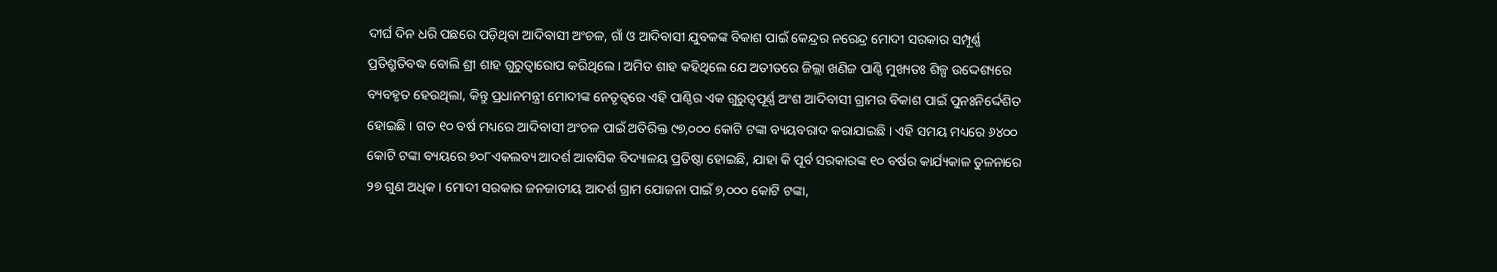ଦୀର୍ଘ ଦିନ ଧରି ପଛରେ ପଡ଼ିଥିବା ଆଦିବାସୀ ଅଂଚଳ, ଗାଁ ଓ ଆଦିବାସୀ ଯୁବକଙ୍କ ବିକାଶ ପାଇଁ କେନ୍ଦ୍ରର ନରେନ୍ଦ୍ର ମୋଦୀ ସରକାର ସମ୍ପୂର୍ଣ୍ଣ ପ୍ରତିଶ୍ରୁତିବଦ୍ଧ ବୋଲି ଶ୍ରୀ ଶାହ ଗୁରୁତ୍ୱାରୋପ କରିଥିଲେ । ଅମିତ ଶାହ କହିଥିଲେ ଯେ ଅତୀତରେ ଜିଲ୍ଲା ଖଣିଜ ପାଣ୍ଠି ମୁଖ୍ୟତଃ ଶିଳ୍ପ ଉଦ୍ଦେଶ୍ୟରେ ବ୍ୟବହୃତ ହେଉଥିଲା, କିନ୍ତୁ ପ୍ରଧାନମନ୍ତ୍ରୀ ମୋଦୀଙ୍କ ନେତୃତ୍ୱରେ ଏହି ପାଣ୍ଠିର ଏକ ଗୁରୁତ୍ୱପୂର୍ଣ୍ଣ ଅଂଶ ଆଦିବାସୀ ଗ୍ରାମର ବିକାଶ ପାଇଁ ପୁନଃନିର୍ଦ୍ଦେଶିତ ହୋଇଛି । ଗତ ୧୦ ବର୍ଷ ମଧ୍ୟରେ ଆଦିବାସୀ ଅଂଚଳ ପାଇଁ ଅତିରିକ୍ତ ୯୭,୦୦୦ କୋଟି ଟଙ୍କା ବ୍ୟୟବରାଦ କରାଯାଇଛି । ଏହି ସମୟ ମଧ୍ୟରେ ୬୪୦୦ କୋଟି ଟଙ୍କା ବ୍ୟୟରେ ୭୦୮ଏକଲବ୍ୟ ଆଦର୍ଶ ଆବାସିକ ବିଦ୍ୟାଳୟ ପ୍ରତିଷ୍ଠା ହୋଇଛି, ଯାହା କି ପୂର୍ବ ସରକାରଙ୍କ ୧୦ ବର୍ଷର କାର୍ଯ୍ୟକାଳ ତୁଳନାରେ ୨୭ ଗୁଣ ଅଧିକ। ମୋଦୀ ସରକାର ଜନଜାତୀୟ ଆଦର୍ଶ ଗ୍ରାମ ଯୋଜନା ପାଇଁ ୭,୦୦୦ କୋଟି ଟଙ୍କା,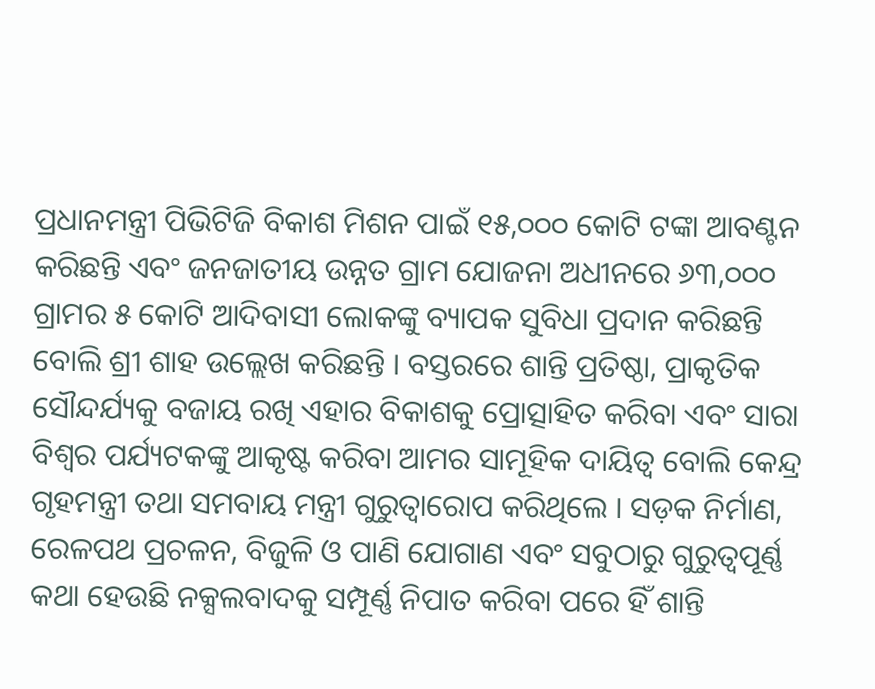ପ୍ରଧାନମନ୍ତ୍ରୀ ପିଭିଟିଜି ବିକାଶ ମିଶନ ପାଇଁ ୧୫,୦୦୦ କୋଟି ଟଙ୍କା ଆବଣ୍ଟନ କରିଛନ୍ତି ଏବଂ ଜନଜାତୀୟ ଉନ୍ନତ ଗ୍ରାମ ଯୋଜନା ଅଧୀନରେ ୬୩,୦୦୦ ଗ୍ରାମର ୫ କୋଟି ଆଦିବାସୀ ଲୋକଙ୍କୁ ବ୍ୟାପକ ସୁବିଧା ପ୍ରଦାନ କରିଛନ୍ତି ବୋଲି ଶ୍ରୀ ଶାହ ଉଲ୍ଲେଖ କରିଛନ୍ତି । ବସ୍ତରରେ ଶାନ୍ତି ପ୍ରତିଷ୍ଠା, ପ୍ରାକୃତିକ ସୌନ୍ଦର୍ଯ୍ୟକୁ ବଜାୟ ରଖି ଏହାର ବିକାଶକୁ ପ୍ରୋତ୍ସାହିତ କରିବା ଏବଂ ସାରା ବିଶ୍ୱର ପର୍ଯ୍ୟଟକଙ୍କୁ ଆକୃଷ୍ଟ କରିବା ଆମର ସାମୂହିକ ଦାୟିତ୍ୱ ବୋଲି କେନ୍ଦ୍ର ଗୃହମନ୍ତ୍ରୀ ତଥା ସମବାୟ ମନ୍ତ୍ରୀ ଗୁରୁତ୍ୱାରୋପ କରିଥିଲେ । ସଡ଼କ ନିର୍ମାଣ, ରେଳପଥ ପ୍ରଚଳନ, ବିଜୁଳି ଓ ପାଣି ଯୋଗାଣ ଏବଂ ସବୁଠାରୁ ଗୁରୁତ୍ୱପୂର୍ଣ୍ଣ କଥା ହେଉଛି ନକ୍ସଲବାଦକୁ ସମ୍ପୂର୍ଣ୍ଣ ନିପାତ କରିବା ପରେ ହିଁ ଶାନ୍ତି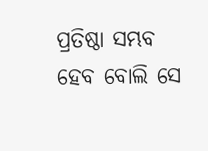ପ୍ରତିଷ୍ଠା ସମ୍ଭବ ହେବ ବୋଲି ସେ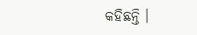କହିଛନ୍ତି ।